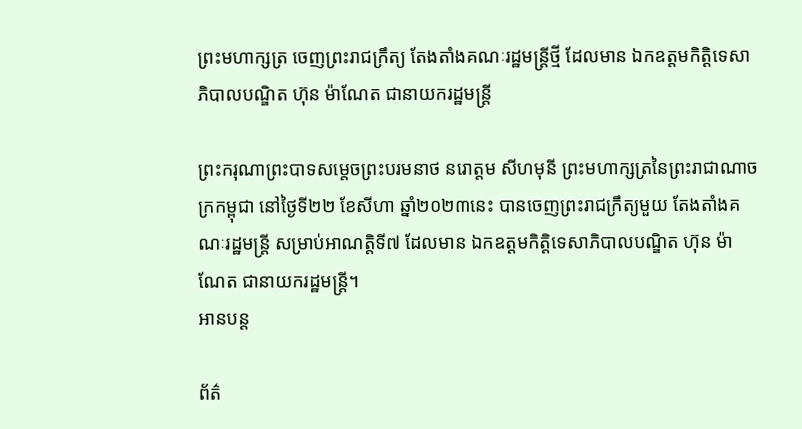ព្រះមហាក្សត្រ ចេញព្រះរាជក្រឹត្យ តែងតាំងគណៈរដ្ឋមន្រ្តីថ្មី ដែលមាន ឯកឧត្តមកិត្តិទេសាភិបាលបណ្ឌិត ហ៊ុន ម៉ាណែត ជានាយករដ្ឋមន្រ្តី

ព្រះករុណាព្រះបាទសម្តេចព្រះបរមនាថ នរោត្តម សីហមុនី ព្រះមហាក្សត្រនៃព្រះរាជាណាចក្រកម្ពុជា នៅថ្ងៃទី២២ ខែសីហា ឆ្នាំ២០២៣នេះ បានចេញព្រះរាជក្រឹត្យមួយ តែងតាំងគណៈរដ្ឋមន្រ្តី សម្រាប់អាណត្តិទី៧ ដែលមាន ឯកឧត្តមកិត្តិទេសាភិបាលបណ្ឌិត ហ៊ុន ម៉ាណែត ជានាយករដ្ឋមន្រ្តី។
អានបន្ត

ព័ត៌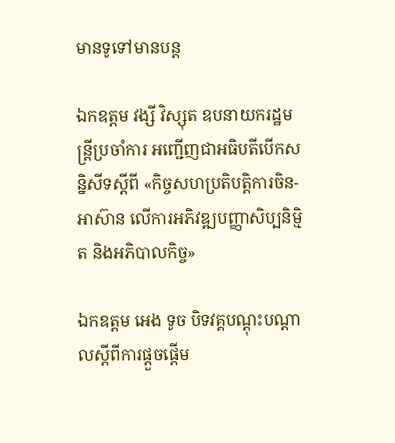មានទូទៅមានបន្ត

ឯកឧត្តម វង្សី វិស្សុត ឧបនាយករដ្ឋមន្ត្រីប្រចាំការ អញ្ជើញជាអធិបតីបើកសន្និសីទស្ដីពី «កិច្ចសហប្រតិបត្តិការចិន-អាស៊ាន លើការអភិវឌ្ឍបញ្ញាសិប្បនិម្មិត និងអភិបាលកិច្ច»

ឯកឧត្តម អេង ទូច បិទវគ្គបណ្ដុះបណ្ដាលស្ដីពីការផ្ដួចផ្ដើម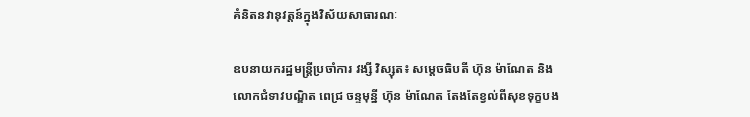គំនិតនវានុវត្តន៍ក្នុងវិស័យសាធារណៈ

ឧបនាយករដ្ឋមន្ត្រីប្រចាំការ វង្សី វិស្សុត៖ សម្តេចធិបតី ហ៊ុន ម៉ាណែត និងលោកជំទាវបណ្ឌិត ពេជ្រ ចន្ទមុន្នី ហ៊ុន ម៉ាណែត តែងតែខ្វល់ពីសុខទុក្ខបង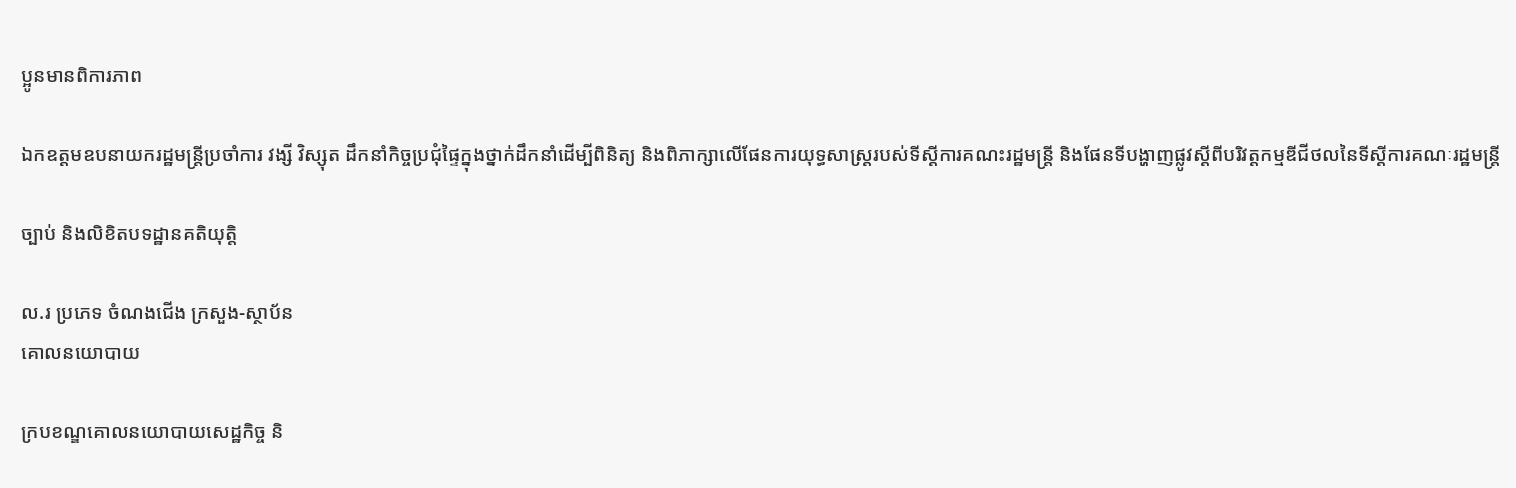ប្អូនមានពិការភាព

ឯកឧត្តមឧបនាយករដ្ឋមន្ត្រីប្រចាំការ វង្សី វិស្សុត ដឹកនាំកិច្ចប្រជុំផ្ទៃក្នុងថ្នាក់ដឹកនាំដើម្បីពិនិត្យ និងពិភាក្សាលើផែនការយុទ្ធសាស្ត្ររបស់ទីស្តីការគណះរដ្ឋមន្ត្រី និងផែនទីបង្ហាញផ្លូវស្តីពីបរិវត្តកម្មឌីជីថលនៃទីស្តីការគណៈរដ្ឋមន្ត្រី

ច្បាប់ និងលិខិតបទដ្ឋានគតិយុត្តិ

ល.រ ប្រភេទ ចំណងជើង ក្រសួង-ស្ថាប័ន
គោលនយោបាយ

ក្របខណ្ឌគោលនយោបាយសេដ្ឋកិច្ច និ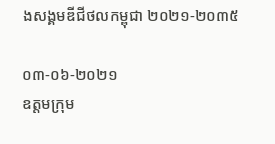ងសង្គមឌីជីថលកម្ពុជា ២០២១-២០៣៥

០៣-០៦-២០២១
ឧត្តមក្រុម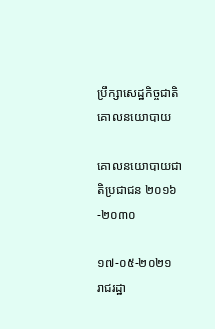ប្រឹក្សាសេដ្ឋកិច្ចជាតិ
គោលនយោបាយ

គោលនយោបាយជាតិប្រជាជន ២០១៦-២០៣០

១៧-០៥-២០២១
រាជរដ្ឋា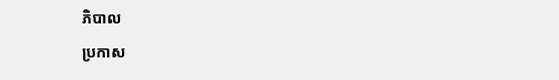ភិបាល
ប្រកាស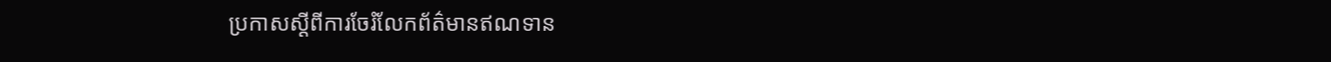ប្រកាសស្តីពីការចែរំលែកព័ត៌មានឥណទាន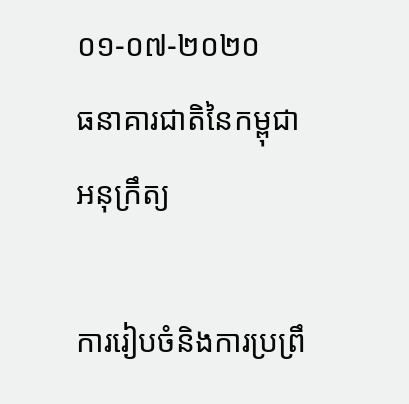០១-០៧-២០២០
ធនាគារជាតិនៃកម្ពុជា
អនុក្រឹត្យ

ការរៀបចំនិងការប្រព្រឹ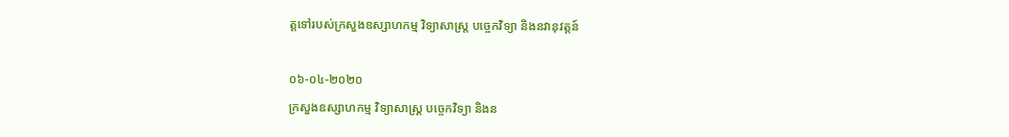ត្តទៅរបស់ក្រសួងឧស្សាហកម្ម វិទ្យាសាស្ត្រ បច្ចេកវិទ្យា និងនវានុវត្តន៍

០៦-០៤-២០២០
ក្រសួងឧស្សាហកម្ម វិទ្យាសាស្ត្រ បច្ចេកវិទ្យា និងន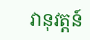វានុវត្តន៍